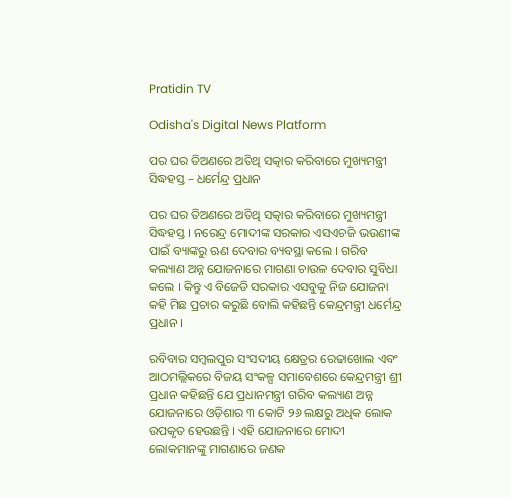Pratidin TV

Odisha's Digital News Platform

ପର ଘର ତିଅଣରେ ଅତିଥି ସତ୍କାର କରିବାରେ ମୁଖ୍ୟମନ୍ତ୍ରୀ ସିଦ୍ଧହସ୍ତ – ଧର୍ମେନ୍ଦ୍ର ପ୍ରଧାନ

ପର ଘର ତିଅଣରେ ଅତିଥି ସତ୍କାର କରିବାରେ ମୁଖ୍ୟମନ୍ତ୍ରୀ ସିଦ୍ଧହସ୍ତ । ନରେନ୍ଦ୍ର ମୋଦୀଙ୍କ ସରକାର ଏସଏଚଜି ଭଉଣୀଙ୍କ ପାଇଁ ବ୍ୟାଙ୍କରୁ ଋଣ ଦେବାର ବ୍ୟବସ୍ଥା କଲେ । ଗରିବ କଲ୍ୟାଣ ଅନ୍ନ ଯୋଜନାରେ ମାଗଣା ଚାଉଳ ଦେବାର ସୁବିଧା କଲେ । କିନ୍ତୁ ଏ ବିଜେଡି ସରକାର ଏସବୁକୁ ନିଜ ଯୋଜନା କହି ମିଛ ପ୍ରଚାର କରୁଛି ବୋଲି କହିଛନ୍ତି କେନ୍ଦ୍ରମନ୍ତ୍ରୀ ଧର୍ମେନ୍ଦ୍ର ପ୍ରଧାନ ।

ରବିବାର ସମ୍ବଲପୁର ସଂସଦୀୟ କ୍ଷେତ୍ରର ରେଢାଖୋଲ ଏବଂ ଆଠମଲ୍ଲିକରେ ବିଜୟ ସଂକଳ୍ପ ସମାବେଶରେ କେନ୍ଦ୍ରମନ୍ତ୍ରୀ ଶ୍ରୀ ପ୍ରଧାନ କହିଛନ୍ତି ଯେ ପ୍ରଧାନମନ୍ତ୍ରୀ ଗରିବ କଲ୍ୟାଣ ଅନ୍ନ ଯୋଜନାରେ ଓଡ଼ିଶାର ୩ କୋଟି ୨୬ ଲକ୍ଷରୁ ଅଧିକ ଲୋକ ଉପକୃତ ହେଉଛନ୍ତି । ଏହି ଯୋଜନାରେ ମୋଦୀ ଲୋକମାନଙ୍କୁ ମାଗଣାରେ ଜଣକ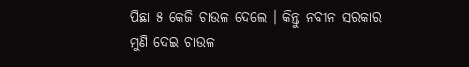ପିଛା ୫ କେଜି ଚାଉଳ ଦେଲେ । କିନ୍ତୁ ନବୀନ ସରକାର ମୁଣି ଦେଇ ଚାଉଳ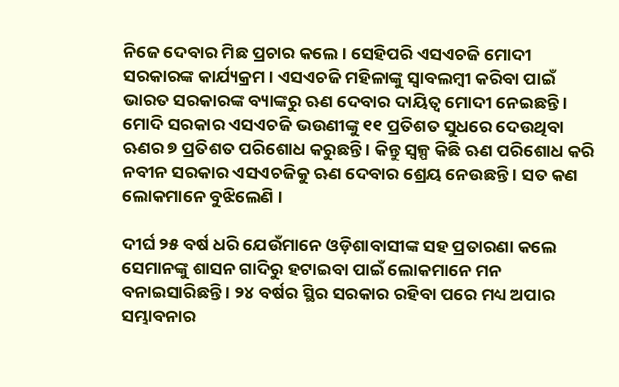ନିଜେ ଦେବାର ମିଛ ପ୍ରଚାର କଲେ । ସେହିପରି ଏସଏଚଜି ମୋଦୀ ସରକାରଙ୍କ କାର୍ଯ୍ୟକ୍ରମ । ଏସଏଚଜି ମହିଳାଙ୍କୁ ସ୍ୱାବଲମ୍ବୀ କରିବା ପାଇଁ ଭାରତ ସରକାରଙ୍କ ବ୍ୟାଙ୍କରୁ ଋଣ ଦେବାର ଦାୟିତ୍ୱ ମୋଦୀ ନେଇଛନ୍ତି । ମୋଦି ସରକାର ଏସଏଚଜି ଭଉଣୀଙ୍କୁ ୧୧ ପ୍ରତିଶତ ସୁଧରେ ଦେଉଥିବା ଋଣର ୭ ପ୍ରତିଶତ ପରିଶୋଧ କରୁଛନ୍ତି । କିନ୍ତୁ ସ୍ୱଳ୍ପ କିଛି ଋଣ ପରିଶୋଧ କରି ନବୀନ ସରକାର ଏସଏଚଜିକୁ ଋଣ ଦେବାର ଶ୍ରେୟ ନେଉଛନ୍ତି । ସତ କଣ ଲୋକମାନେ ବୁଝିଲେଣି ।

ଦୀର୍ଘ ୨୫ ବର୍ଷ ଧରି ଯେଉଁମାନେ ଓଡ଼ିଶାବାସୀଙ୍କ ସହ ପ୍ରତାରଣା କଲେ ସେମାନଙ୍କୁ ଶାସନ ଗାଦିରୁ ହଟାଇବା ପାଇଁ ଲୋକମାନେ ମନ ବନାଇସାରିଛନ୍ତି । ୨୪ ବର୍ଷର ସ୍ଥିର ସରକାର ରହିବା ପରେ ମଧ୍ୟ ଅପାର ସମ୍ଭାବନାର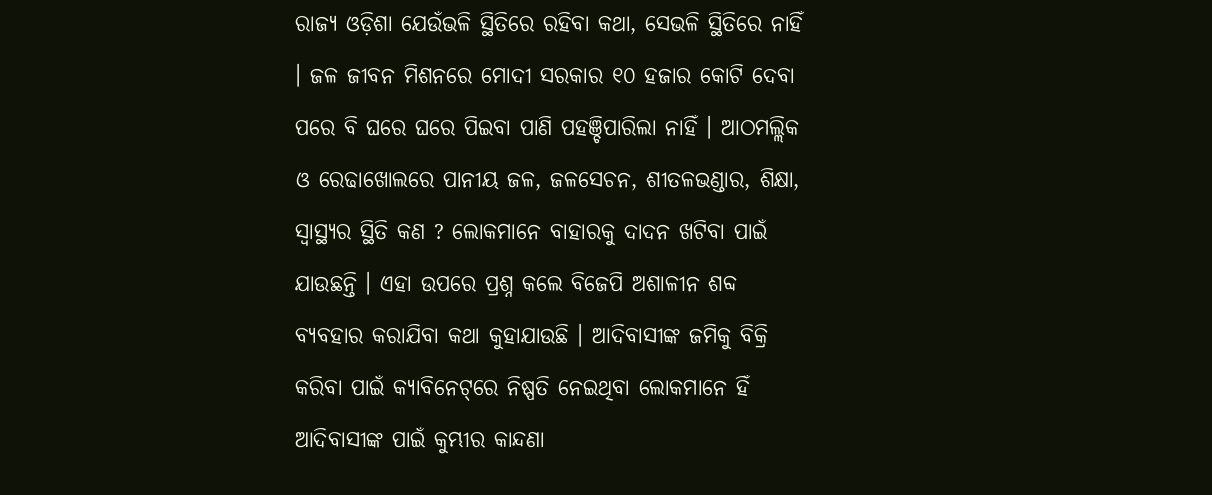ରାଜ୍ୟ ଓଡ଼ିଶା ଯେଉଁଭଳି ସ୍ଥିତିରେ ରହିବା କଥା, ସେଭଳି ସ୍ଥିତିରେ ନାହିଁ । ଜଳ ଜୀବନ ମିଶନରେ ମୋଦୀ ସରକାର ୧୦ ହଜାର କୋଟି ଦେବା ପରେ ବି ଘରେ ଘରେ ପିଇବା ପାଣି ପହଞ୍ଚିପାରିଲା ନାହିଁ । ଆଠମଲ୍ଲିକ ଓ ରେଢାଖୋଲରେ ପାନୀୟ ଜଳ, ଜଳସେଚନ, ଶୀତଳଭଣ୍ଡାର, ଶିକ୍ଷା, ସ୍ୱାସ୍ଥ୍ୟର ସ୍ଥିତି କଣ ? ଲୋକମାନେ ବାହାରକୁ ଦାଦନ ଖଟିବା ପାଇଁ ଯାଉଛନ୍ତି । ଏହା ଉପରେ ପ୍ରଶ୍ନ କଲେ ବିଜେପି ଅଶାଳୀନ ଶବ୍ଦ ବ୍ୟବହାର କରାଯିବା କଥା କୁହାଯାଉଛି । ଆଦିବାସୀଙ୍କ ଜମିକୁ ବିକ୍ରି କରିବା ପାଇଁ କ୍ୟାବିନେଟ୍‌ରେ ନିଷ୍ପତି ନେଇଥିବା ଲୋକମାନେ ହିଁ ଆଦିବାସୀଙ୍କ ପାଇଁ କୁମ୍ଭୀର କାନ୍ଦଣା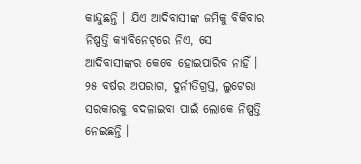କାନ୍ଦୁଛନ୍ତି । ଯିଏ ଆଦିବାସୀଙ୍କ ଜମିକୁ ବିକିବାର ନିଷ୍ପତ୍ତି କ୍ୟାବିନେଟ୍‌ରେ ନିଏ, ସେ ଆଦିବାସୀଙ୍କର କେବେ ହୋଇପାରିବ ନାହିଁ । ୨୫ ବର୍ଷର ଅପରାଗ, ଦୁର୍ନୀତିଗ୍ରସ୍ତ, ଲୁଟେରା ସରକାରକୁ ବଦଳାଇବା ପାଇଁ ଲୋକେ ନିଷ୍ପତ୍ତି ନେଇଛନ୍ତି ।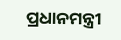ପ୍ରଧାନମନ୍ତ୍ରୀ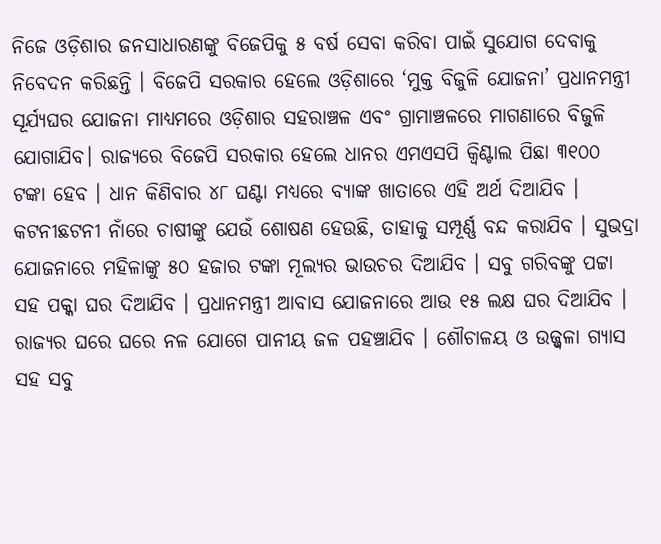ନିଜେ ଓଡ଼ିଶାର ଜନସାଧାରଣଙ୍କୁ ବିଜେପିକୁ ୫ ବର୍ଷ ସେବା କରିବା ପାଇଁ ସୁଯୋଗ ଦେବାକୁ ନିବେଦନ କରିଛନ୍ତି । ବିଜେପି ସରକାର ହେଲେ ଓଡ଼ିଶାରେ ‘ମୁକ୍ତ ବିଜୁଳି ଯୋଜନା’ ପ୍ରଧାନମନ୍ତ୍ରୀ ସୂର୍ଯ୍ୟଘର ଯୋଜନା ମାଧ୍ୟମରେ ଓଡ଼ିଶାର ସହରାଞ୍ଚଳ ଏବଂ ଗ୍ରାମାଞ୍ଚଳରେ ମାଗଣାରେ ବିଜୁଳି ଯୋଗାଯିବ। ରାଜ୍ୟରେ ବିଜେପି ସରକାର ହେଲେ ଧାନର ଏମଏସପି କ୍ୱିଣ୍ଟାଲ ପିଛା ୩୧୦୦ ଟଙ୍କା ହେବ । ଧାନ କିଣିବାର ୪୮ ଘଣ୍ଟା ମଧ୍ୟରେ ବ୍ୟାଙ୍କ ଖାତାରେ ଏହି ଅର୍ଥ ଦିଆଯିବ । କଟନୀଛଟନୀ ନାଁରେ ଚାଷୀଙ୍କୁ ଯେଉଁ ଶୋଷଣ ହେଉଛି, ତାହାକୁ ସମ୍ପୂର୍ଣ୍ଣ ବନ୍ଦ କରାଯିବ । ସୁଭଦ୍ରା ଯୋଜନାରେ ମହିଳାଙ୍କୁ ୫୦ ହଜାର ଟଙ୍କା ମୂଲ୍ୟର ଭାଉଚର ଦିଆଯିବ । ସବୁ ଗରିବଙ୍କୁ ପଟ୍ଟା ସହ ପକ୍କା ଘର ଦିଆଯିବ । ପ୍ରଧାନମନ୍ତ୍ରୀ ଆବାସ ଯୋଜନାରେ ଆଉ ୧୫ ଲକ୍ଷ ଘର ଦିଆଯିବ । ରାଜ୍ୟର ଘରେ ଘରେ ନଳ ଯୋଗେ ପାନୀୟ ଜଳ ପହଞ୍ଚାଯିବ । ଶୌଚାଳୟ ଓ ଉଜ୍ଜ୍ୱଳା ଗ୍ୟାସ ସହ ସବୁ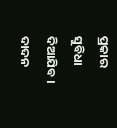ପ୍ରକାର ସୁବିଧା ଦିଆଯିବ । ଦାଦନ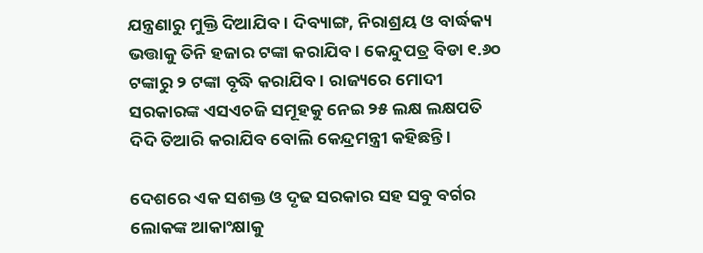ଯନ୍ତ୍ରଣାରୁ ମୁକ୍ତି ଦିଆଯିବ । ଦିବ୍ୟାଙ୍ଗ, ନିରାଶ୍ରୟ ଓ ବାର୍ଦ୍ଧକ୍ୟ ଭତ୍ତାକୁ ତିନି ହଜାର ଟଙ୍କା କରାଯିବ । କେନ୍ଦୁପତ୍ର ବିଡା ୧.୬୦ ଟଙ୍କାରୁ ୨ ଟଙ୍କା ବୃଦ୍ଧି କରାଯିବ । ରାଜ୍ୟରେ ମୋଦୀ ସରକାରଙ୍କ ଏସଏଚଜି ସମୂହକୁ ନେଇ ୨୫ ଲକ୍ଷ ଲକ୍ଷପତି ଦିଦି ତିଆରି କରାଯିବ ବୋଲି କେନ୍ଦ୍ରମନ୍ତ୍ରୀ କହିଛନ୍ତି ।

ଦେଶରେ ଏକ ସଶକ୍ତ ଓ ଦୃଢ ସରକାର ସହ ସବୁ ବର୍ଗର ଲୋକଙ୍କ ଆକାଂକ୍ଷାକୁ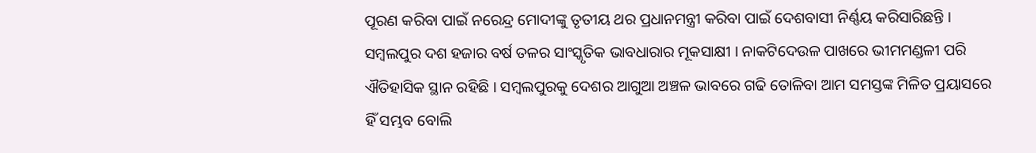ପୂରଣ କରିବା ପାଇଁ ନରେନ୍ଦ୍ର ମୋଦୀଙ୍କୁ ତୃତୀୟ ଥର ପ୍ରଧାନମନ୍ତ୍ରୀ କରିବା ପାଇଁ ଦେଶବାସୀ ନିର୍ଣ୍ଣୟ କରିସାରିଛନ୍ତି । ସମ୍ବଲପୁର ଦଶ ହଜାର ବର୍ଷ ତଳର ସାଂସ୍କୃତିକ ଭାବଧାରାର ମୂକସାକ୍ଷୀ । ନାକଟିଦେଉଳ ପାଖରେ ଭୀମମଣ୍ଡଳୀ ପରି ଐତିହାସିକ ସ୍ଥାନ ରହିଛି । ସମ୍ବଲପୁରକୁ ଦେଶର ଆଗୁଆ ଅଞ୍ଚଳ ଭାବରେ ଗଢି ତୋଳିବା ଆମ ସମସ୍ତଙ୍କ ମିଳିତ ପ୍ରୟାସରେ ହିଁ ସମ୍ଭବ ବୋଲି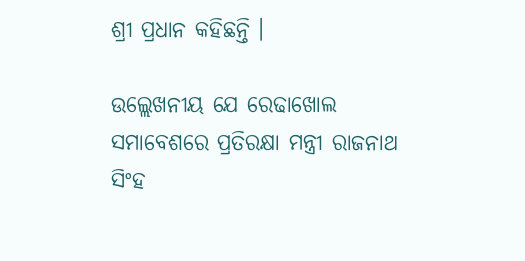ଶ୍ରୀ ପ୍ରଧାନ କହିଛନ୍ତି ।

ଉଲ୍ଲେଖନୀୟ ଯେ ରେଢାଖୋଲ ସମାବେଶରେ ପ୍ରତିରକ୍ଷା ମନ୍ତ୍ରୀ ରାଜନାଥ ସିଂହ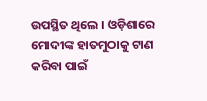ଉପସ୍ଥିତ ଥିଲେ । ଓଡ଼ିଶାରେ ମୋଦୀଙ୍କ ହାତମୁଠାକୁ ଟାଣ କରିବା ପାଇଁ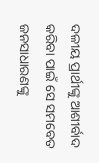ଦଳୀୟ ପ୍ରାର୍ଥୀଙ୍କୁ ଆଶୀର୍ବାଦ କରିବା ପାଇଁ ସେ ସମବେତ ଜନସାଧାରଣଙ୍କୁ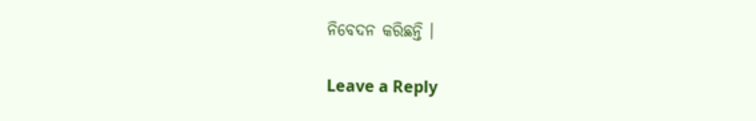ନିବେଦନ କରିଛନ୍ତି ।

Leave a Reply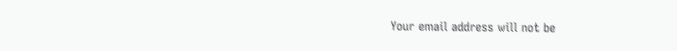Your email address will not be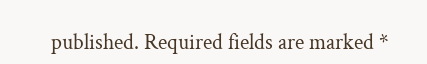published. Required fields are marked *